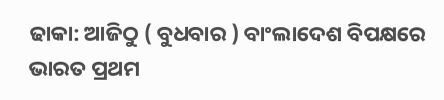ଢାକା: ଆଜିଠୁ ( ବୁଧବାର ) ବାଂଲାଦେଶ ବିପକ୍ଷରେ ଭାରତ ପ୍ରଥମ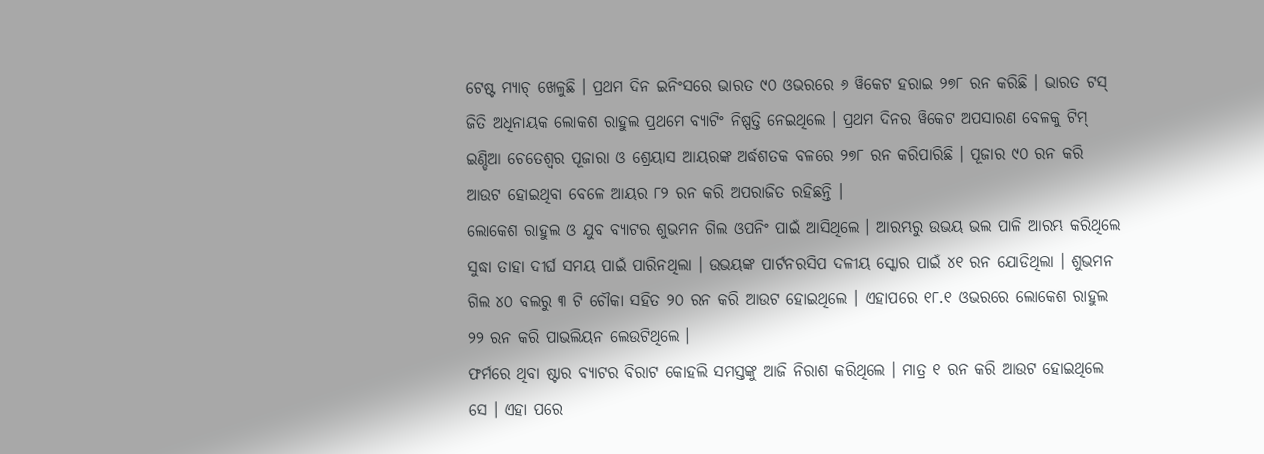ଟେଷ୍ଟ ମ୍ୟାଚ୍ ଖେଳୁଛି । ପ୍ରଥମ ଦିନ ଇନିଂସରେ ଭାରତ ୯୦ ଓଭରରେ ୬ ୱିକେଟ ହରାଇ ୨୭୮ ରନ କରିଛି । ଭାରତ ଟସ୍ ଜିତି ଅଧିନାୟକ ଲୋକଶ ରାହୁଲ ପ୍ରଥମେ ବ୍ୟାଟିଂ ନିଷ୍ପତ୍ତି ନେଇଥିଲେ । ପ୍ରଥମ ଦିନର ୱିକେଟ ଅପସାରଣ ବେଳକୁ ଟିମ୍ ଇଣ୍ଡିଆ ଚେତେଶ୍ବର ପୂଜାରା ଓ ଶ୍ରେୟାସ ଆୟରଙ୍କ ଅର୍ଦ୍ଧଶତକ ବଳରେ ୨୭୮ ରନ କରିପାରିଛି । ପୂଜାର ୯୦ ରନ କରି ଆଉଟ ହୋଇଥିବା ବେଳେ ଆୟର ୮୨ ରନ କରି ଅପରାଜିତ ରହିଛନ୍ତି ।
ଲୋକେଶ ରାହୁଲ ଓ ଯୁବ ବ୍ୟାଟର ଶୁଭମନ ଗିଲ ଓପନିଂ ପାଇଁ ଆସିଥିଲେ । ଆରମ୍ଭରୁ ଉଭୟ ଭଲ ପାଳି ଆରମ୍ଭ କରିଥିଲେ ସୁଦ୍ଧା ତାହା ଦୀର୍ଘ ସମୟ ପାଇଁ ପାରିନଥିଲା । ଉଭୟଙ୍କ ପାର୍ଟନରସିପ ଦଳୀୟ ସ୍କୋର ପାଇଁ ୪୧ ରନ ଯୋଡିଥିଲା । ଶୁଭମନ ଗିଲ ୪୦ ବଲରୁ ୩ ଟି ଚୌକା ସହିତ ୨୦ ରନ କରି ଆଉଟ ହୋଇଥିଲେ । ଏହାପରେ ୧୮.୧ ଓଭରରେ ଲୋକେଶ ରାହୁଲ ୨୨ ରନ କରି ପାଭଲିୟନ ଲେଉଟିଥିଲେ ।
ଫର୍ମରେ ଥିବା ଷ୍ଟାର ବ୍ୟାଟର ବିରାଟ କୋହଲି ସମସ୍ତଙ୍କୁ ଆଜି ନିରାଶ କରିଥିଲେ । ମାତ୍ର ୧ ରନ କରି ଆଉଟ ହୋଇଥିଲେ ସେ । ଏହା ପରେ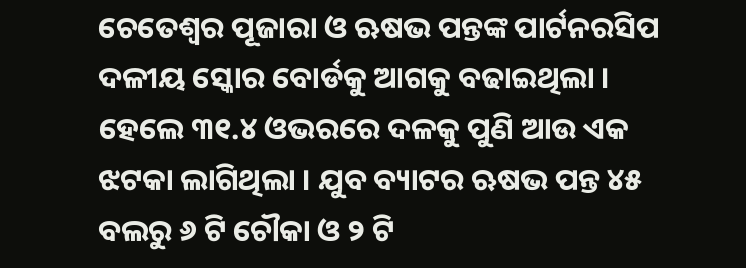ଚେତେଶ୍ବର ପୂଜାରା ଓ ଋଷଭ ପନ୍ତଙ୍କ ପାର୍ଟନରସିପ ଦଳୀୟ ସ୍କୋର ବୋର୍ଡକୁ ଆଗକୁ ବଢାଇଥିଲା । ହେଲେ ୩୧.୪ ଓଭରରେ ଦଳକୁ ପୁଣି ଆଉ ଏକ ଝଟକା ଲାଗିଥିଲା । ଯୁବ ବ୍ୟାଟର ଋଷଭ ପନ୍ତ ୪୫ ବଲରୁ ୬ ଟି ଚୌକା ଓ ୨ ଟି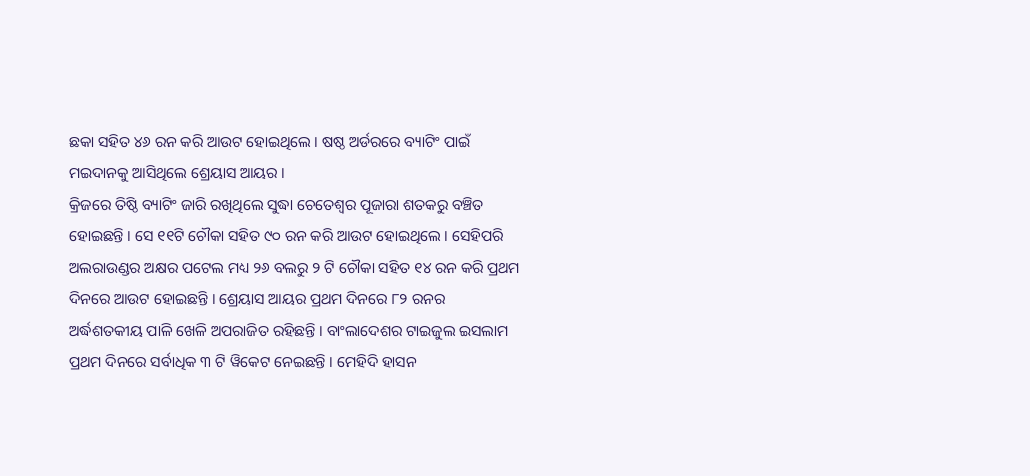ଛକା ସହିତ ୪୬ ରନ କରି ଆଉଟ ହୋଇଥିଲେ । ଷଷ୍ଠ ଅର୍ଡରରେ ବ୍ୟାଟିଂ ପାଇଁ ମଇଦାନକୁ ଆସିଥିଲେ ଶ୍ରେୟାସ ଆୟର ।
କ୍ରିଜରେ ତିଷ୍ଠି ବ୍ୟାଟିଂ ଜାରି ରଖିଥିଲେ ସୁଦ୍ଧା ଚେତେଶ୍ବର ପୂଜାରା ଶତକରୁ ବଞ୍ଚିତ ହୋଇଛନ୍ତି । ସେ ୧୧ଟି ଚୌକା ସହିତ ୯୦ ରନ କରି ଆଉଟ ହୋଇଥିଲେ । ସେହିପରି ଅଲରାଉଣ୍ଡର ଅକ୍ଷର ପଟେଲ ମଧ୍ୟ ୨୬ ବଲରୁ ୨ ଟି ଚୌକା ସହିତ ୧୪ ରନ କରି ପ୍ରଥମ ଦିନରେ ଆଉଟ ହୋଇଛନ୍ତି । ଶ୍ରେୟାସ ଆୟର ପ୍ରଥମ ଦିନରେ ୮୨ ରନର ଅର୍ଦ୍ଧଶତକୀୟ ପାଳି ଖେଳି ଅପରାଜିତ ରହିଛନ୍ତି । ବାଂଲାଦେଶର ଟାଇଜୁଲ ଇସଲାମ ପ୍ରଥମ ଦିନରେ ସର୍ବାଧିକ ୩ ଟି ୱିକେଟ ନେଇଛନ୍ତି । ମେହିଦି ହାସନ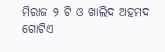ମିରାଜ ୨ ଟି ଓ ଖାଲିଦ ଅହମଦ ଗୋଟିଏ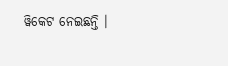ୱିକେଟ ନେଇଛନ୍ତି ।